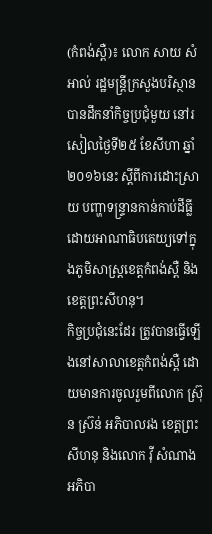(កំពង់ស្ពឺ)៖ លោក សាយ សំអាល់ រដ្ឋមន្ដ្រីក្រសួងបរិស្ថាន បានដឹកនាំកិច្ចប្រជុំមួយ នៅរសៀលថ្ងៃទី២៥ ខែសីហា ឆ្នាំ២០១៦នេះ ស្ដីពីការដោះស្រាយ បញ្ហាទន្ទ្រានកាន់កាប់ដីធ្លី ដោយអាណាធិបតេយ្យទៅក្នុងភូមិសាស្ដ្រខេត្តកំពង់ស្ពឺ និងខេត្តព្រះសីហនុ។
កិច្ចប្រជុំនេះដែរ ត្រូវបានធ្វើឡើងនៅសាលាខេត្តកំពង់ស្ពឺ ដោយមានការចូលរួមពីលោក ស៊្រុន ស៊្រន់ អភិបាលរង ខេត្តព្រះសីហនុ និងលោក វ៉ី សំណាង អភិបា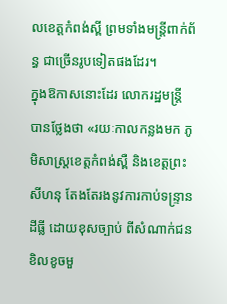លខេត្តកំពង់ស្ពី ព្រមទាំងមន្ដ្រីពាក់ព័ន្ធ ជាច្រើនរូបទៀតផងដែរ។
ក្នុងឱកាសនោះដែរ លោករដ្ឋមន្ដ្រី បានថ្លែងថា «រយៈកាលកន្លងមក ភូមិសាស្ត្រខេត្តកំពង់ស្ពឺ និងខេត្តព្រះសីហនុ តែងតែរងនូវការកាប់ទន្ទ្រានដីធ្លី ដោយខុសច្បាប់ ពីសំណាក់ជនខិលខូចមួ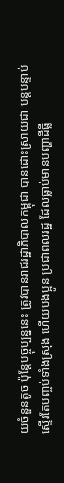យចំនួនតូច ប៉ុន្តែបច្ចុប្បន្ននេះ ត្រូវបានរាជរដ្ឋាភិបាលកម្ពុជា បានដោះស្រាយជា បន្តបន្ទាប់ស្ទើរតែបញ្ចប់ទាំងស្រុង ហើយបងប្អូន ប្រជាពលរដ្ឋ ដែលធ្លាប់មានបញ្ហាដីធ្លី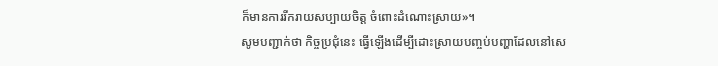ក៏មានការរីករាយសប្បាយចិត្ត ចំពោះដំណោះស្រាយ»។
សូមបញ្ជាក់ថា កិច្ចប្រជុំនេះ ធ្វើឡើងដើម្បីដោះស្រាយបញ្ចប់បញ្ហាដែលនៅសេ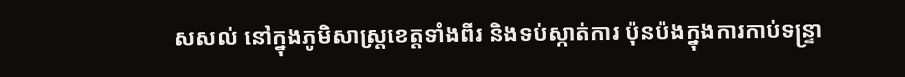សសល់ នៅក្នុងភូមិសាស្ត្រខេត្តទាំងពីរ និងទប់ស្កាត់ការ ប៉ុនប៉ងក្នុងការកាប់ទន្ទ្រា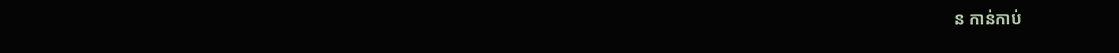ន កាន់កាប់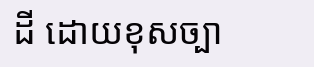ដី ដោយខុសច្បា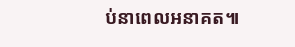ប់នាពេលអនាគត៕